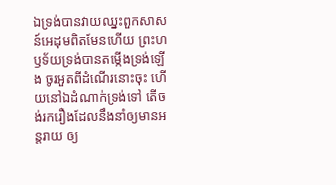ឯទ្រង់បានវាយឈ្នះពួកសាសន៍អេដុមពិតមែនហើយ ព្រះហឫទ័យទ្រង់បានតម្កើងទ្រង់ឡើង ចូរអួតពីដំណើរនោះចុះ ហើយនៅឯដំណាក់ទ្រង់ទៅ តើចង់រករឿងដែលនឹងនាំឲ្យមានអន្តរាយ ឲ្យ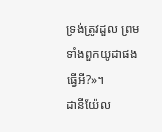ទ្រង់ត្រូវដួល ព្រមទាំងពួកយូដាផងធ្វើអី?»។
ដានីយ៉ែល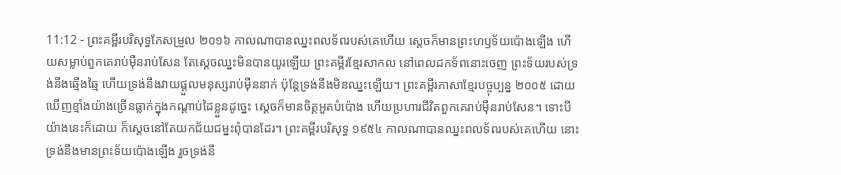11:12 - ព្រះគម្ពីរបរិសុទ្ធកែសម្រួល ២០១៦ កាលណាបានឈ្នះពលទ័ពរបស់គេហើយ ស្ដេចក៏មានព្រះហឫទ័យប៉ោងឡើង ហើយសម្លាប់ពួកគេរាប់ម៉ឺនរាប់សែន តែស្ដេចឈ្នះមិនបានយូរឡើយ ព្រះគម្ពីរខ្មែរសាកល នៅពេលដកទ័ពនោះចេញ ព្រះទ័យរបស់ទ្រង់នឹងឆ្មើងឆ្មៃ ហើយទ្រង់នឹងវាយផ្ដួលមនុស្សរាប់ម៉ឺននាក់ ប៉ុន្តែទ្រង់នឹងមិនឈ្នះឡើយ។ ព្រះគម្ពីរភាសាខ្មែរបច្ចុប្បន្ន ២០០៥ ដោយឃើញខ្មាំងយ៉ាងច្រើនធ្លាក់ក្នុងកណ្ដាប់ដៃខ្លួនដូច្នេះ ស្ដេចក៏មានចិត្តអួតបំប៉ោង ហើយប្រហារជីវិតពួកគេរាប់ម៉ឺនរាប់សែន។ ទោះបីយ៉ាងនេះក៏ដោយ ក៏ស្ដេចនៅតែយកជ័យជម្នះពុំបានដែរ។ ព្រះគម្ពីរបរិសុទ្ធ ១៩៥៤ កាលណាបានឈ្នះពលទ័ពរបស់គេហើយ នោះទ្រង់នឹងមានព្រះទ័យប៉ោងឡើង រួចទ្រង់នឹ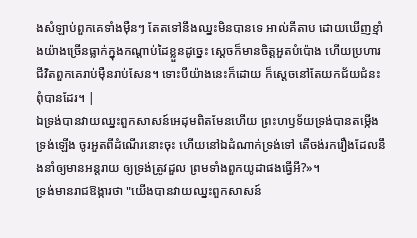ងសំឡាប់ពួកគេទាំងម៉ឺនៗ តែតទៅនឹងឈ្នះមិនបានទេ អាល់គីតាប ដោយឃើញខ្មាំងយ៉ាងច្រើនធ្លាក់ក្នុងកណ្ដាប់ដៃខ្លួនដូច្នេះ ស្ដេចក៏មានចិត្តអួតបំប៉ោង ហើយប្រហារជីវិតពួកគេរាប់ម៉ឺនរាប់សែន។ ទោះបីយ៉ាងនេះក៏ដោយ ក៏ស្ដេចនៅតែយកជ័យជំនះពុំបានដែរ។ |
ឯទ្រង់បានវាយឈ្នះពួកសាសន៍អេដុមពិតមែនហើយ ព្រះហឫទ័យទ្រង់បានតម្កើងទ្រង់ឡើង ចូរអួតពីដំណើរនោះចុះ ហើយនៅឯដំណាក់ទ្រង់ទៅ តើចង់រករឿងដែលនឹងនាំឲ្យមានអន្តរាយ ឲ្យទ្រង់ត្រូវដួល ព្រមទាំងពួកយូដាផងធ្វើអី?»។
ទ្រង់មានរាជឱង្ការថា "យើងបានវាយឈ្នះពួកសាសន៍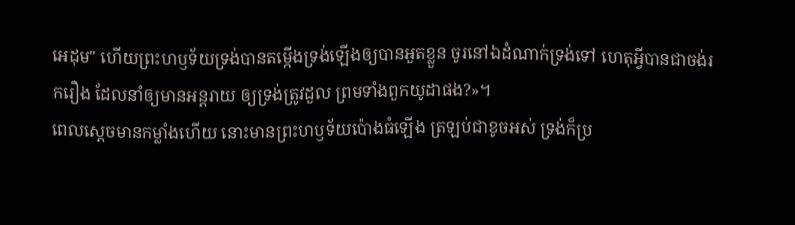អេដុម" ហើយព្រះហឫទ័យទ្រង់បានតម្កើងទ្រង់ឡើងឲ្យបានអួតខ្លួន ចូរនៅឯដំណាក់ទ្រង់ទៅ ហេតុអី្វបានជាចង់រករឿង ដែលនាំឲ្យមានអន្តរាយ ឲ្យទ្រង់ត្រូវដួល ព្រមទាំងពួកយូដាផង?»។
ពេលស្ដេចមានកម្លាំងហើយ នោះមានព្រះហឫទ័យប៉ោងធំឡើង ត្រឡប់ជាខូចអស់ ទ្រង់ក៏ប្រ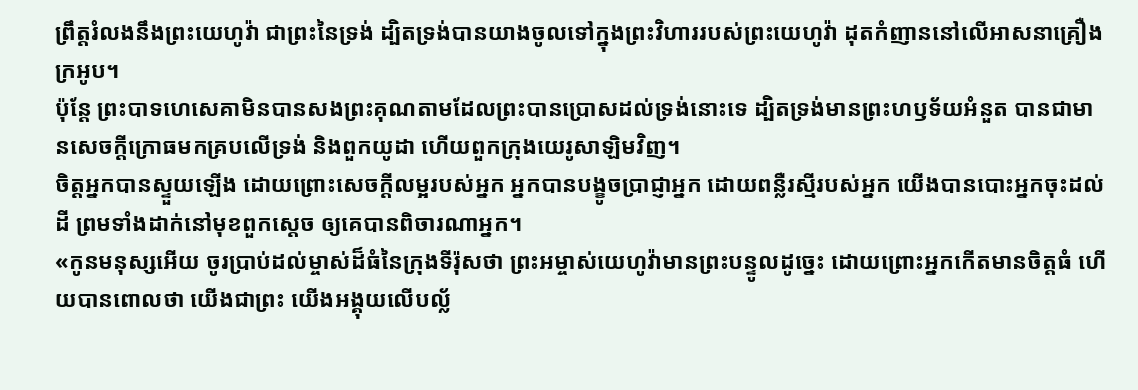ព្រឹត្តរំលងនឹងព្រះយេហូវ៉ា ជាព្រះនៃទ្រង់ ដ្បិតទ្រង់បានយាងចូលទៅក្នុងព្រះវិហាររបស់ព្រះយេហូវ៉ា ដុតកំញាននៅលើអាសនាគ្រឿងក្រអូប។
ប៉ុន្តែ ព្រះបាទហេសេគាមិនបានសងព្រះគុណតាមដែលព្រះបានប្រោសដល់ទ្រង់នោះទេ ដ្បិតទ្រង់មានព្រះហឫទ័យអំនួត បានជាមានសេចក្ដីក្រោធមកគ្របលើទ្រង់ និងពួកយូដា ហើយពួកក្រុងយេរូសាឡិមវិញ។
ចិត្តអ្នកបានស្ទួយឡើង ដោយព្រោះសេចក្ដីលម្អរបស់អ្នក អ្នកបានបង្ខូចប្រាជ្ញាអ្នក ដោយពន្លឺរស្មីរបស់អ្នក យើងបានបោះអ្នកចុះដល់ដី ព្រមទាំងដាក់នៅមុខពួកស្តេច ឲ្យគេបានពិចារណាអ្នក។
«កូនមនុស្សអើយ ចូរប្រាប់ដល់ម្ចាស់ដ៏ធំនៃក្រុងទីរ៉ុសថា ព្រះអម្ចាស់យេហូវ៉ាមានព្រះបន្ទូលដូច្នេះ ដោយព្រោះអ្នកកើតមានចិត្តធំ ហើយបានពោលថា យើងជាព្រះ យើងអង្គុយលើបល្ល័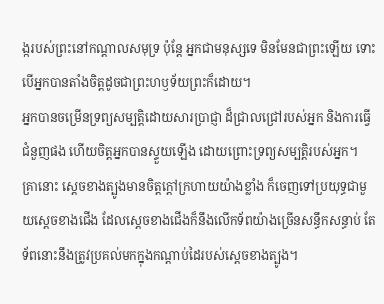ង្ករបស់ព្រះនៅកណ្ដាលសមុទ្រ ប៉ុន្តែ អ្នកជាមនុស្សទេ មិនមែនជាព្រះឡើយ ទោះបើអ្នកបានតាំងចិត្តដូចជាព្រះហឫទ័យព្រះក៏ដោយ។
អ្នកបានចម្រើនទ្រព្យសម្បត្តិដោយសារប្រាជ្ញា ដ៏ជ្រាលជ្រៅរបស់អ្នក និងការធ្វើជំនួញផង ហើយចិត្តអ្នកបានស្ទួយឡើង ដោយព្រោះទ្រព្យសម្បត្តិរបស់អ្នក។
គ្រានោះ ស្តេចខាងត្បូងមានចិត្តក្ដៅក្រហាយយ៉ាងខ្លាំង ក៏ចេញទៅប្រយុទ្ធជាមួយស្តេចខាងជើង ដែលស្ដេចខាងជើងក៏នឹងលើកទ័ពយ៉ាងច្រើនសន្ធឹកសន្ធាប់ តែទ័ពនោះនឹងត្រូវប្រគល់មកក្នុងកណ្ដាប់ដៃរបស់ស្តេចខាងត្បូង។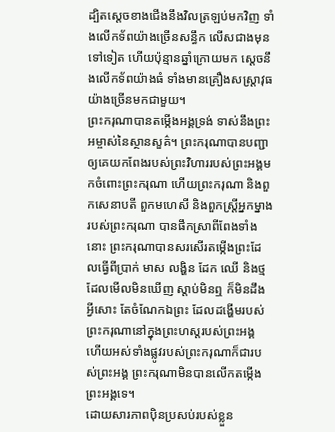ដ្បិតស្តេចខាងជើងនឹងវិលត្រឡប់មកវិញ ទាំងលើកទ័ពយ៉ាងច្រើនសន្ធឹក លើសជាងមុនទៅទៀត ហើយប៉ុន្មានឆ្នាំក្រោយមក ស្ដេចនឹងលើកទ័ពយ៉ាងធំ ទាំងមានគ្រឿងសស្ត្រាវុធយ៉ាងច្រើនមកជាមួយ។
ព្រះករុណាបានតម្កើងអង្គទ្រង់ ទាស់នឹងព្រះអម្ចាស់នៃស្ថានសួគ៌។ ព្រះករុណាបានបញ្ជាឲ្យគេយកពែងរបស់ព្រះវិហាររបស់ព្រះអង្គមកចំពោះព្រះករុណា ហើយព្រះករុណា និងពួកសេនាបតី ពួកមហេសី និងពួកស្ដ្រីអ្នកម្នាងរបស់ព្រះករុណា បានផឹកស្រាពីពែងទាំងនោះ ព្រះករុណាបានសរសើរតម្កើងព្រះដែលធ្វើពីប្រាក់ មាស លង្ហិន ដែក ឈើ និងថ្ម ដែលមើលមិនឃើញ ស្តាប់មិនឮ ក៏មិនដឹងអ្វីសោះ តែចំណែកឯព្រះ ដែលដង្ហើមរបស់ព្រះករុណានៅក្នុងព្រះហស្តរបស់ព្រះអង្គ ហើយអស់ទាំងផ្លូវរបស់ព្រះករុណាក៏ជារបស់ព្រះអង្គ ព្រះករុណាមិនបានលើកតម្កើងព្រះអង្គទេ។
ដោយសារភាពប៉ិនប្រសប់របស់ខ្លួន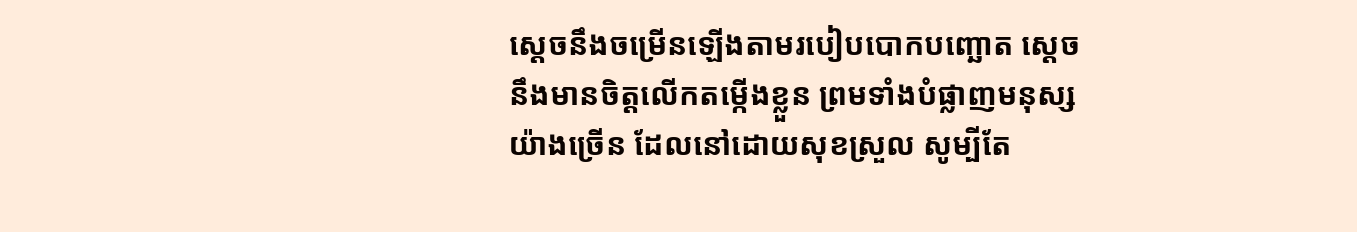ស្ដេចនឹងចម្រើនឡើងតាមរបៀបបោកបញ្ឆោត ស្ដេចនឹងមានចិត្តលើកតម្កើងខ្លួន ព្រមទាំងបំផ្លាញមនុស្សយ៉ាងច្រើន ដែលនៅដោយសុខស្រួល សូម្បីតែ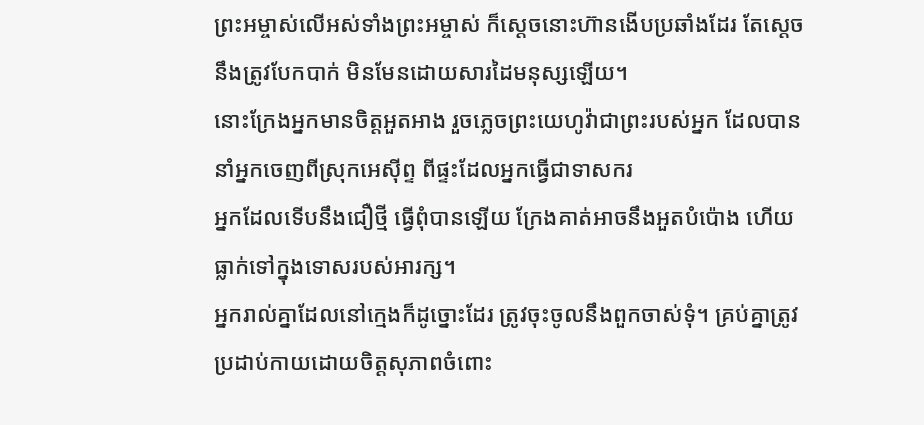ព្រះអម្ចាស់លើអស់ទាំងព្រះអម្ចាស់ ក៏ស្ដេចនោះហ៊ានងើបប្រឆាំងដែរ តែស្ដេចនឹងត្រូវបែកបាក់ មិនមែនដោយសារដៃមនុស្សឡើយ។
នោះក្រែងអ្នកមានចិត្តអួតអាង រួចភ្លេចព្រះយេហូវ៉ាជាព្រះរបស់អ្នក ដែលបាននាំអ្នកចេញពីស្រុកអេស៊ីព្ទ ពីផ្ទះដែលអ្នកធ្វើជាទាសករ
អ្នកដែលទើបនឹងជឿថ្មី ធ្វើពុំបានឡើយ ក្រែងគាត់អាចនឹងអួតបំប៉ោង ហើយធ្លាក់ទៅក្នុងទោសរបស់អារក្ស។
អ្នករាល់គ្នាដែលនៅក្មេងក៏ដូច្នោះដែរ ត្រូវចុះចូលនឹងពួកចាស់ទុំ។ គ្រប់គ្នាត្រូវប្រដាប់កាយដោយចិត្តសុភាពចំពោះ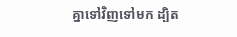គ្នាទៅវិញទៅមក ដ្បិត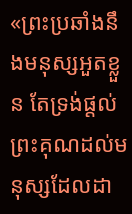«ព្រះប្រឆាំងនឹងមនុស្សអួតខ្លួន តែទ្រង់ផ្តល់ព្រះគុណដល់មនុស្សដែលដា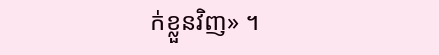ក់ខ្លួនវិញ» ។